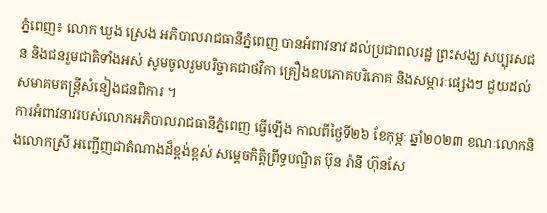ភ្នំពេញ៖ លោក ឃួង ស្រេង អភិបាលរាជធានីភ្នំពេញ បានអំពាវនាវ ដល់ប្រជាពលរដ្ឋ ព្រះសង្ឃ សប្បុរសជន និងជនរួមជាតិទាំងអស់ សូមចូលរួមបរិច្ចាគជាថវិកា គ្រឿងឧបភោគបរិភោគ និងសម្ភារៈផ្សេងៗ ជួយដល់សមាគមតន្រ្តីសំនៀងជនពិការ ។
ការអំពាវនាវរបស់លោកអភិបាលរាជធានីភ្នំពេញ ធ្វើឡើង កាលពីថ្ងៃទី២៦ ខែកុម្ភៈ ឆ្នាំ២០២៣ ខណៈលោកនិងលោកស្រី អញ្ជើញជាតំណាងដ៏ខ្ពង់ខ្ពស់ សម្តេចកិត្តិព្រឹទ្ធបណ្ឌិត ប៊ុន រ៉ានី ហ៊ុនសែ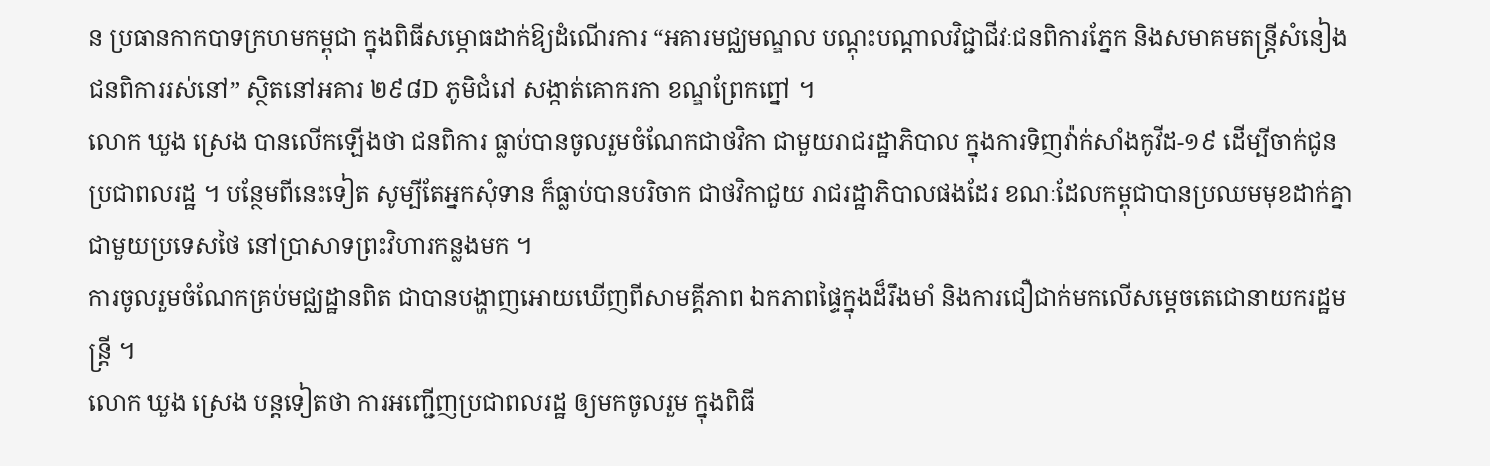ន ប្រធានកាកបាទក្រហមកម្ពុជា ក្នុងពិធីសម្ភោធដាក់ឱ្យដំណើរការ “អគារមជ្ឈមណ្ឌល បណ្តុះបណ្តាលវិជ្ជាជីវៈជនពិការភ្នែក និងសមាគមតន្រ្តីសំនៀងជនពិការរស់នៅ” ស្ថិតនៅអគារ ២៩៨D ភូមិជំរៅ សង្កាត់គោករកា ខណ្ឌព្រែកព្នៅ ។
លោក ឃួង ស្រេង បានលើកឡើងថា ជនពិការ ធ្លាប់បានចូលរួមចំណែកជាថវិកា ជាមួយរាជរដ្ឋាភិបាល ក្នុងការទិញវ៉ាក់សាំងកូវីដ-១៩ ដើម្បីចាក់ជូនប្រជាពលរដ្ឋ ។ បន្ថែមពីនេះទៀត សូម្បីតែអ្នកសុំទាន ក៏ធ្លាប់បានបរិចាក ជាថវិកាជួយ រាជរដ្ឋាភិបាលផងដែរ ខណៈដែលកម្ពុជាបានប្រឈមមុខដាក់គ្នា ជាមួយប្រទេសថៃ នៅប្រាសាទព្រះវិហារកន្លងមក ។
ការចូលរួមចំណែកគ្រប់មជ្ឈដ្ឋានពិត ជាបានបង្ហាញអោយឃើញពីសាមគ្គីភាព ឯកភាពផ្ទៃក្នុងដ៏រឹងមាំ និងការជឿជាក់មកលើសម្ដេចតេជោនាយករដ្ឋមន្ត្រី ។
លោក ឃួង ស្រេង បន្តទៀតថា ការអញ្ជើញប្រជាពលរដ្ឋ ឲ្យមកចូលរួម ក្នុងពិធី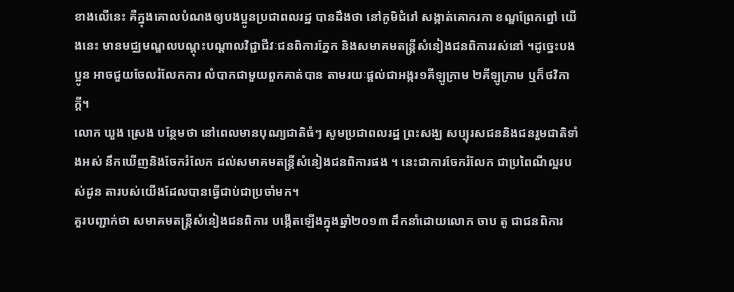ខាងលើនេះ គឺក្នុងគោលបំណងឲ្យបងប្អូនប្រជាពលរដ្ឋ បានដឹងថា នៅភូមិជំរៅ សង្កាត់គោករកា ខណ្ឌព្រែកព្នៅ យើងនេះ មានមជ្ឈមណ្ឌលបណ្តុះបណ្តាលវិជ្ជាជីវៈជនពិការភ្នែក និងសមាគមតន្រ្តីសំនៀងជនពិការរស់នៅ ។ដូច្នេះបងប្អូន អាចជួយចែលរំលែកការ លំបាកជាមួយពួកគាត់បាន តាមរយៈផ្តល់ជាអង្ករ១គីឡូក្រាម ២គីឡូក្រាម ឬក៏ថវិកាក្តី។
លោក ឃួង ស្រេង បន្ថែមថា នៅពេលមានបុណ្យជាតិធំៗ សូមប្រជាពលរដ្ឋ ព្រះសង្ឃ សប្បុរសជននិងជនរួមជាតិទាំងអស់ នឹកឃើញនិងចែករំលែក ដល់សមាគមតន្រ្តីសំនៀងជនពិការផង ។ នេះជាការចែករំលែក ជាប្រពៃណីល្អរបស់ដូន តារបស់យើងដែលបានធ្វើជាប់ជាប្រចាំមក។
គួរបញ្ជាក់ថា សមាគមតន្ត្រីសំនៀងជនពិការ បង្កើតឡើងក្នុងឆ្នាំ២០១៣ ដឹកនាំដោយលោក ចាប តូ ជាជនពិការ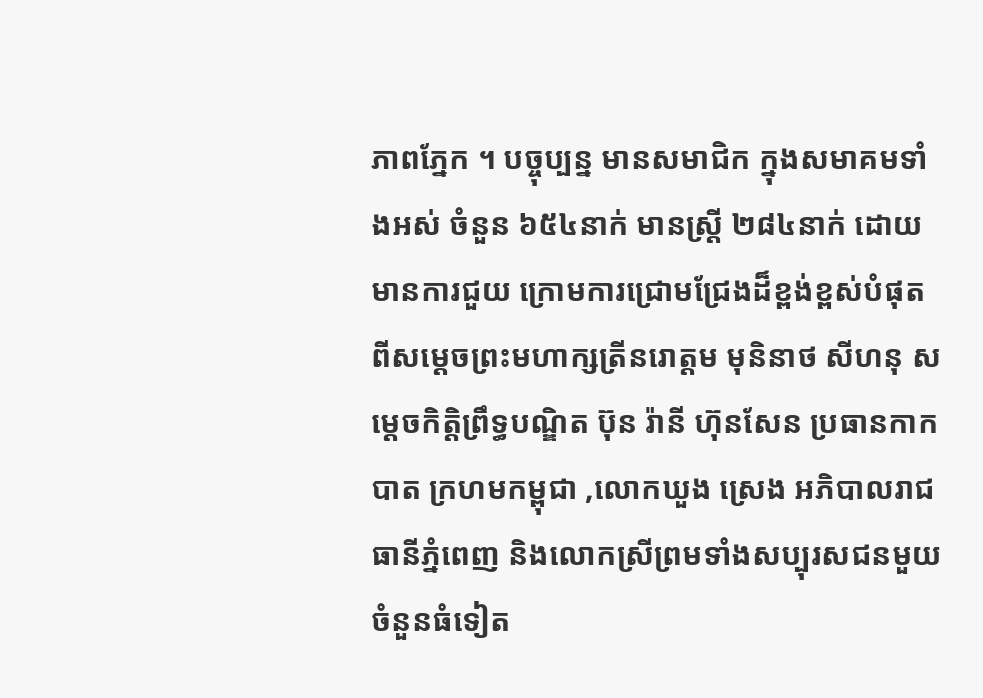ភាពភ្នែក ។ បច្ចុប្បន្ន មានសមាជិក ក្នុងសមាគមទាំងអស់ ចំនួន ៦៥៤នាក់ មានស្ត្រី ២៨៤នាក់ ដោយមានការជួយ ក្រោមការជ្រោមជ្រែងដ៏ខ្ពង់ខ្ពស់បំផុត ពីសម្ដេចព្រះមហាក្សត្រីនរោត្តម មុនិនាថ សីហនុ សម្ដេចកិត្តិព្រឹទ្ធបណ្ឌិត ប៊ុន រ៉ានី ហ៊ុនសែន ប្រធានកាកបាត ក្រហមកម្ពុជា ,លោកឃួង ស្រេង អភិបាលរាជធានីភ្នំពេញ និងលោកស្រីព្រមទាំងសប្បុរសជនមួយចំនួនធំទៀត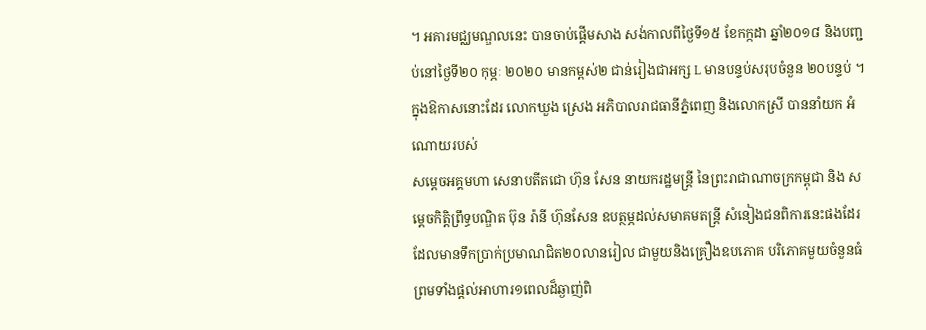។ អគារមជ្ឈមណ្ឌលនេះ បានចាប់ផ្តើមសាង សង់កាលពីថ្ងៃទី១៥ ខែកក្កដា ឆ្នាំ២០១៨ និងបញ្ជប់នៅថ្ងៃទី២០ កុម្ភៈ ២០២០ មានកម្ពស់២ ជាន់រៀងជាអក្ស L មានបន្ទប់សរុបចំនួន ២០បន្ទប់ ។
ក្នុងឱកាសនោះដែរ លោកឃួង ស្រេង អភិបាលរាជធានីភ្នំពេញ និងលោកស្រី បាននាំយក អំណោយរបស់
សម្ដេចអគ្គមហា សេនាបតីតជោ ហ៊ុន សែន នាយករដ្ឋមន្ត្រី នៃព្រះរាជាណាចក្រកម្ពុជា និង សម្ដេចកិត្តិព្រឹទ្ធបណ្ឌិត ប៊ុន រ៉ានី ហ៊ុនសែន ឧបត្ថម្ភដល់សមាគមតន្ត្រី សំនៀងជនពិការនេះផងដែរ ដែលមានទឹកប្រាក់ប្រមាណជិត២០លានរៀល ជាមួយនិងគ្រឿងឧបភោគ បរិភោគមួយចំនួនធំ ព្រមទាំងផ្តល់អាហារ១ពេលដ៏ឆ្ងាញ់ពិ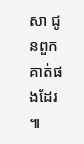សា ជូនពួកគាត់ផងដែរ ៕